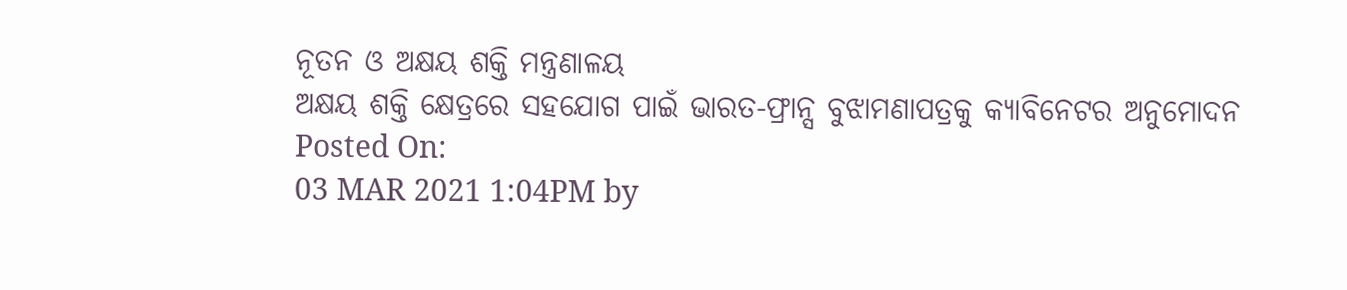ନୂତନ ଓ ଅକ୍ଷୟ ଶକ୍ତି ମନ୍ତ୍ରଣାଳୟ
ଅକ୍ଷୟ ଶକ୍ତି କ୍ଷେତ୍ରରେ ସହଯୋଗ ପାଇଁ ଭାରତ-ଫ୍ରାନ୍ସ ବୁଝାମଣାପତ୍ରକୁ କ୍ୟାବିନେଟର ଅନୁମୋଦନ
Posted On:
03 MAR 2021 1:04PM by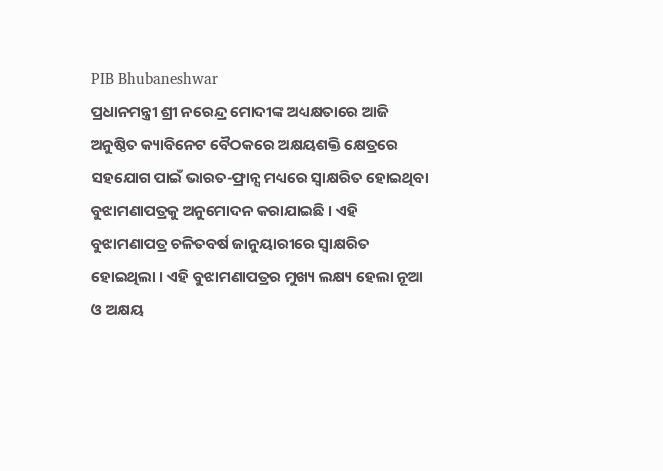PIB Bhubaneshwar
ପ୍ରଧାନମନ୍ତ୍ରୀ ଶ୍ରୀ ନରେନ୍ଦ୍ର ମୋଦୀଙ୍କ ଅଧ୍ୟକ୍ଷତାରେ ଆଜି ଅନୁଷ୍ଠିତ କ୍ୟାବିନେଟ ବୈଠକରେ ଅକ୍ଷୟଶକ୍ତି କ୍ଷେତ୍ରରେ ସହଯୋଗ ପାଇଁ ଭାରତ-ଫ୍ରାନ୍ସ ମଧ୍ୟରେ ସ୍ୱାକ୍ଷରିତ ହୋଇଥିବା ବୁଝାମଣାପତ୍ରକୁ ଅନୁମୋଦନ କରାଯାଇଛି । ଏହି ବୁଝାମଣାପତ୍ର ଚଳିତବର୍ଷ ଜାନୁୟାରୀରେ ସ୍ୱାକ୍ଷରିତ ହୋଇଥିଲା । ଏହି ବୁଝାମଣାପତ୍ରର ମୁଖ୍ୟ ଲକ୍ଷ୍ୟ ହେଲା ନୂଆ ଓ ଅକ୍ଷୟ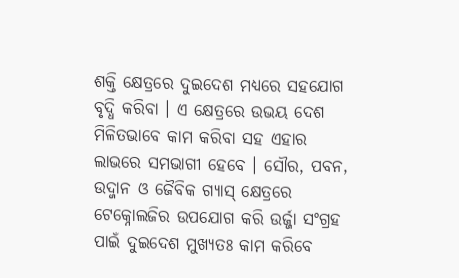ଶକ୍ତି କ୍ଷେତ୍ରରେ ଦୁଇଦେଶ ମଧ୍ୟରେ ସହଯୋଗ ବୃଦ୍ଧି କରିବା । ଏ କ୍ଷେତ୍ରରେ ଉଭୟ ଦେଶ ମିଳିତଭାବେ କାମ କରିବା ସହ ଏହାର ଲାଭରେ ସମଭାଗୀ ହେବେ । ସୌର, ପବନ, ଉଦ୍ଜାନ ଓ ଜୈବିକ ଗ୍ୟାସ୍ କ୍ଷେତ୍ରରେ ଟେକ୍ନୋଲଜିର ଉପଯୋଗ କରି ଉର୍ଜ୍ଜା ସଂଗ୍ରହ ପାଇଁ ଦୁଇଦେଶ ମୁଖ୍ୟତଃ କାମ କରିବେ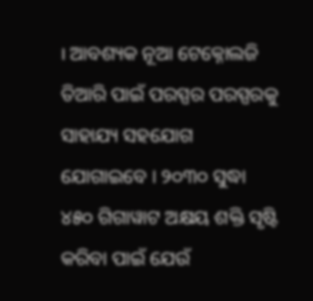। ଆବଶ୍ୟକ ନୂଆ ଟେକ୍ନୋଲଜି ତିଆରି ପାଇଁ ପରସ୍ପର ପରସ୍ପରକୁ ସାହାଯ୍ୟ ସହଯୋଗ ଯୋଗାଇବେ । ୨୦୩୦ ସୁଦ୍ଧା ୪୫୦ ଗିଗାୱାଟ ଅକ୍ଷୟ ଶକ୍ତି ସୃଷ୍ଟି କରିବା ପାଇଁ ଯେଉଁ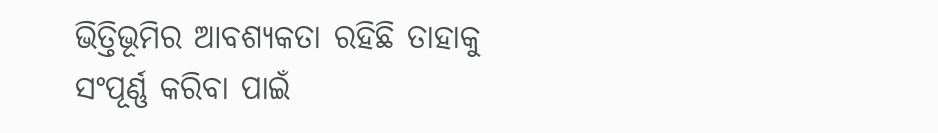ଭିତ୍ତିଭୂମିର ଆବଶ୍ୟକତା ରହିଛି ତାହାକୁ ସଂପୂର୍ଣ୍ଣ କରିବା ପାଇଁ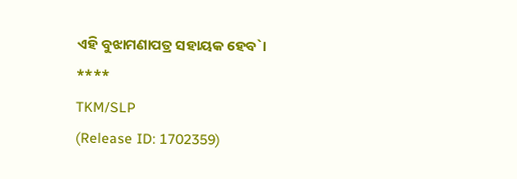ଏହି ବୁଝାମଣାପତ୍ର ସହାୟକ ହେବ`।
****
TKM/SLP
(Release ID: 1702359)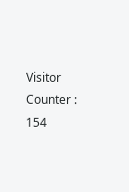Visitor Counter : 154